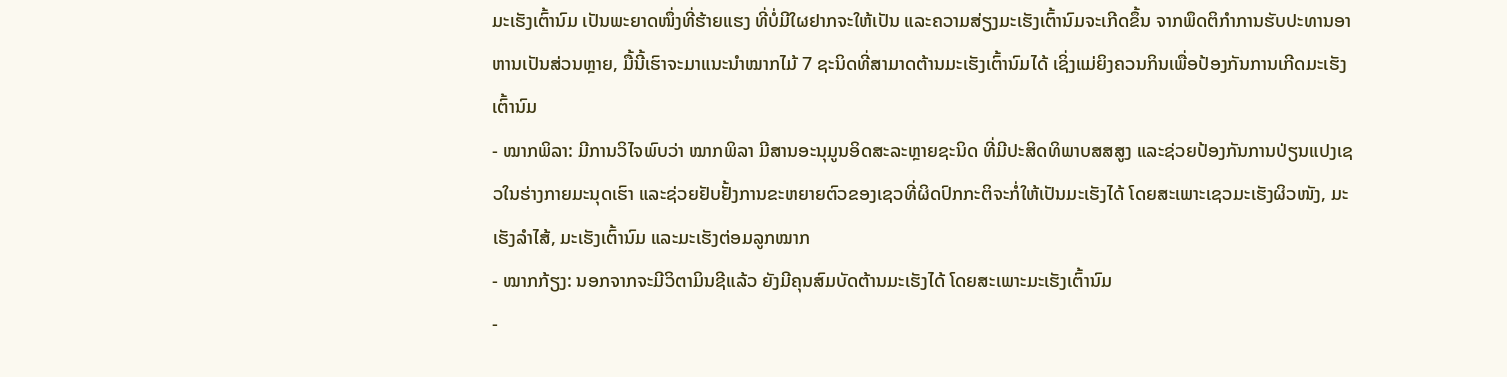ມະເຮັງເຕົ້ານົມ ເປັນພະຍາດໜຶ່ງທີ່ຮ້າຍແຮງ ທີ່ບໍ່ມີໃຜຢາກຈະໃຫ້ເປັນ ແລະຄວາມສ່ຽງມະເຮັງເຕົ້ານົມຈະເກີດຂຶ້ນ ຈາກພຶດຕິກຳການຮັບປະທານອາຫານເປັນສ່ວນຫຼາຍ, ມື້ນີ້ເຮົາຈະມາແນະນຳໝາກໄມ້ 7 ຊະນິດທີ່ສາມາດຕ້ານມະເຮັງເຕົ້ານົມໄດ້ ເຊິ່ງແມ່ຍິງຄວນກິນເພື່ອປ້ອງກັນການເກີດມະເຮັງເຕົ້ານົມ
- ໝາກພິລາ: ມີການວິໄຈພົບວ່າ ໝາກພິລາ ມີສານອະນຸມູນອິດສະລະຫຼາຍຊະນິດ ທີ່ມີປະສິດທິພາບສສສູງ ແລະຊ່ວຍປ້ອງກັນການປ່ຽນແປງເຊວໃນຮ່າງກາຍມະນຸດເຮົາ ແລະຊ່ວຍຢັບຢັ້ງການຂະຫຍາຍຕົວຂອງເຊວທີ່ຜິດປົກກະຕິຈະກໍ່ໃຫ້ເປັນມະເຮັງໄດ້ ໂດຍສະເພາະເຊວມະເຮັງຜິວໜັງ, ມະເຮັງລຳໄສ້, ມະເຮັງເຕົ້ານົມ ແລະມະເຮັງຕ່ອມລູກໝາກ
- ໝາກກ້ຽງ: ນອກຈາກຈະມີວິຕາມິນຊີແລ້ວ ຍັງມີຄຸນສົມບັດຕ້ານມະເຮັງໄດ້ ໂດຍສະເພາະມະເຮັງເຕົ້ານົມ
-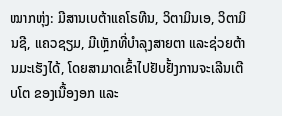ໝາກຫຸ່ງ: ມີສານເບຕ້າແຄໂຣທີນ, ວິຕາມິນເອ, ວິຕາມິນຊີ, ແຄວຊຽມ, ມີເຫຼັກທີ່ບຳລຸງສາຍຕາ ແລະຊ່ວຍຕ້ານມະເຮັງໄດ້, ໂດຍສາມາດເຂົ້າໄປຢັບຢັ້ງການຈະເລີນເຕີບໂຕ ຂອງເນື້ອງອກ ແລະ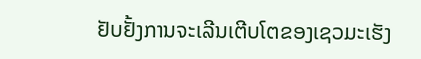ຢັບຢັ້ງການຈະເລີນເຕີບໂຕຂອງເຊວມະເຮັງ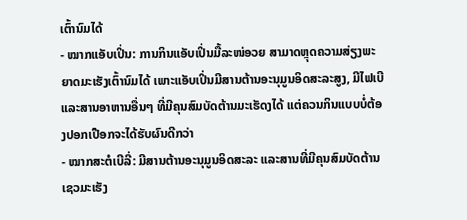ເຕົ້ານົມໄດ້
- ໝາກແອັບເປິ່ນ: ການກິນແອັບເປິ່ນມື້ລະໜ່ອວຍ ສາມາດຫຼຸດຄວາມສ່ຽງພະຍາດມະເຮັງເຕົ້ານົມໄດ້ ເພາະແອັບເປິ່ນມີສານຕ້ານອະນຸມູນອິດສະລະສູງ, ມີໄຟເບີ ແລະສານອາຫານອື່ນໆ ທີ່ມີຄຸນສົມບັດຕ້ານມະເຮັດງໄດ້ ແຕ່ຄວນກິນແບບບໍ່ຕ້ອງປອກເປືອກຈະໄດ້ຮັບຜົນດີກວ່າ
- ໝາກສະຕໍເບີລີ່: ມີສານຕ້ານອະນຸມູນອິດສະລະ ແລະສານທີ່ມີຄຸນສົມບັດຕ້ານເຊວມະເຮັງ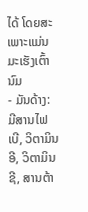ໄດ້ ໂດຍສະເພາະແມ່ນມະເຮັງເຕົ້ານົມ
- ມັນດ້າງ: ມີສານໄຟເບີ, ວິຕາມິນອີ, ວິຕາມິນຊີ, ສານຕ້າ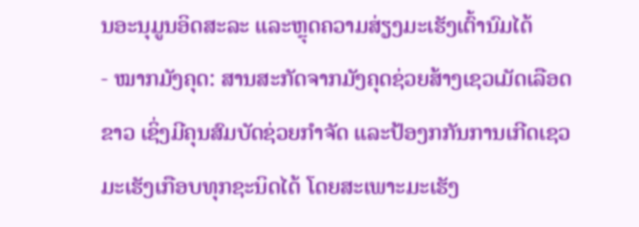ນອະນຸມູນອິດສະລະ ແລະຫຼຸດຄວາມສ່ຽງມະເຮັງເຕົ້ານົມໄດ້
- ໝາກມັງຄຸດ: ສານສະກັດຈາກມັງຄຸດຊ່ວຍສ້າງເຊວເມັດເລືອດຂາວ ເຊິ່ງມີຄຸນສົມບັດຊ່ວຍກຳຈັດ ແລະປ້ອງກກັນການເກີດເຊວມະເຮັງເກືອບທຸກຊະນິດໄດ້ ໂດຍສະເພາະມະເຮັງ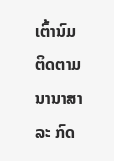ເຕົ້ານົມ
ຕິດຕາມນານາສາລະ ກົດ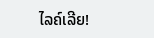ໄລຄ໌ເລີຍ!